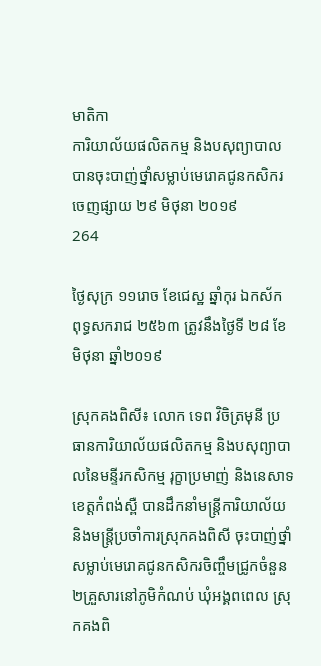មាតិកា
ការិយាល័យផលិតកម្ម និងបសុព្យាបាល បានចុះបាញ់ថ្នាំសម្លាប់មេរោគជូនកសិករ
ចេញផ្សាយ ២៩ មិថុនា ២០១៩
264

ថ្ងៃសុក្រ ១១រោច ខែជេស្ឋ ឆ្នាំកុរ ឯកស័ក ពុទ្ធសករាជ ២៥៦៣ ត្រូវនឹងថ្ងៃទី ២៨ ខែ មិថុនា ឆ្នាំ២០១៩

ស្រុកគងពិសី៖ លោក ទេព វិចិត្រមុនី ប្រធានការិយាល័យផលិតកម្ម និងបសុព្យាបាលនៃមន្ទីរកសិកម្ម រុក្ខាប្រមាញ់ និងនេសាទខេត្តកំពង់ស្ពឺ បានដឹកនាំមន្ត្រីការិយាល័យ និងមន្រ្តីប្រចាំការស្រុកគងពិសី ចុះបាញ់ថ្នាំសម្លាប់មេរោគជូនកសិករចិញ្ចឹមជ្រូកចំនួន ២គ្រួសារនៅភូមិកំណប់ ឃុំអង្គពពេល ស្រុកគងពិ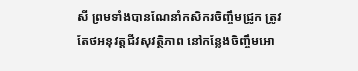សី ព្រមទាំងបានណែនាំកសិករចិញ្ចឹមជ្រូក ត្រូវតែថអនុវត្តជីវសុវត្ថិភាព នៅកន្លែងចិញ្ចឹមអោ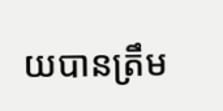យបានត្រឹម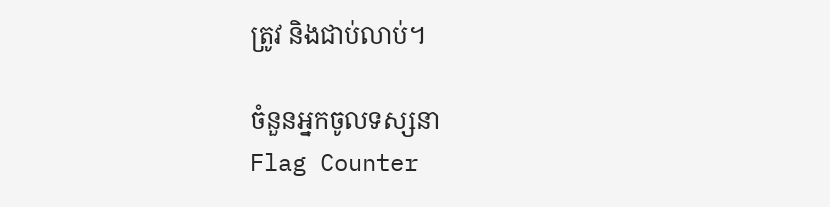ត្រូវ និងជាប់លាប់។

ចំនួនអ្នកចូលទស្សនា
Flag Counter